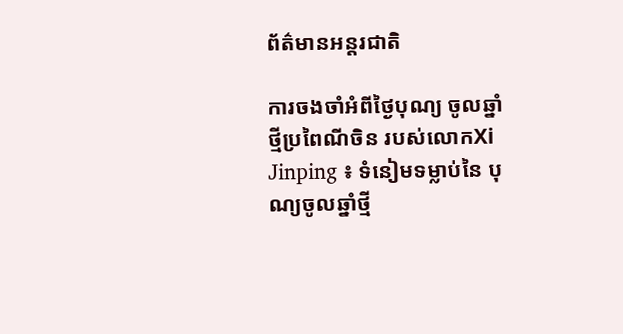ព័ត៌មានអន្តរជាតិ

ការចងចាំអំពីថ្ងៃបុណ្យ ចូលឆ្នាំថ្មីប្រពៃណីចិន របស់លោកXi Jinping ៖ ទំនៀមទម្លាប់នៃ បុណ្យចូលឆ្នាំថ្មី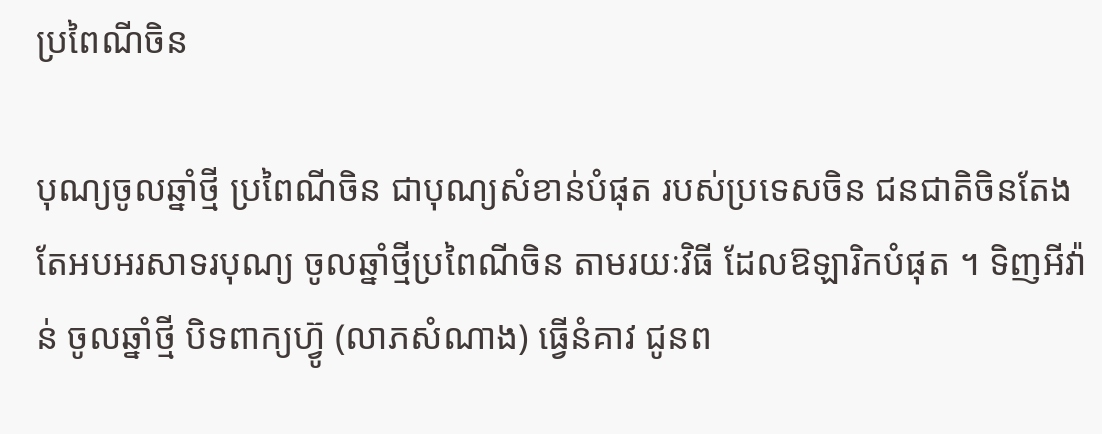ប្រពៃណីចិន

បុណ្យចូលឆ្នាំថ្មី ប្រពៃណីចិន ជាបុណ្យសំខាន់បំផុត របស់ប្រទេសចិន ជនជាតិចិនតែង តែអបអរសាទរបុណ្យ ចូលឆ្នាំថ្មីប្រពៃណីចិន តាមរយៈវិធី ដែលឱឡារិកបំផុត ។ ទិញអីវ៉ាន់ ចូលឆ្នាំថ្មី បិទពាក្យហ្វ៊ូ (លាភសំណាង) ធ្វើនំគាវ ជូនព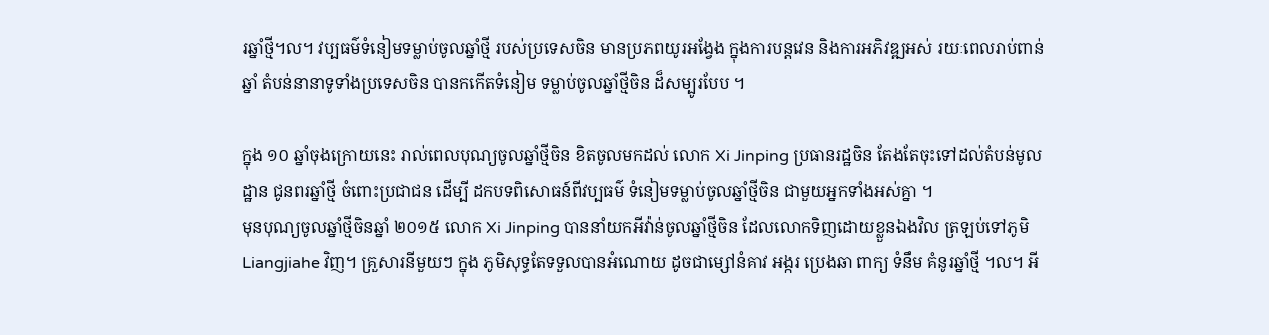រឆ្នាំថ្មី។ល។ វប្បធម៌ទំនៀមទម្លាប់ចូលឆ្នាំថ្មី របស់ប្រទេសចិន មានប្រភពយូរអង្វែង ក្នុងការបន្តវេន និងការអភិវឌ្ឍអស់ រយៈពេលរាប់ពាន់ឆ្នាំ តំបន់នានាទូទាំងប្រទេសចិន បានកកើតទំនៀម ទម្លាប់ចូលឆ្នាំថ្មីចិន ដ៏សម្បូរបែប ។

ក្នុង ១០ ឆ្នាំចុងក្រោយនេះ រាល់ពេលបុណ្យចូលឆ្នាំថ្មីចិន ខិតចូលមកដល់ លោក Xi Jinping ប្រធានរដ្ឋចិន តែងតែចុះទៅដល់តំបន់មូលដ្ឋាន ជូនពរឆ្នាំថ្មី ចំពោះប្រជាជន ដើម្បី ដកបទពិសោធន៍ពីវប្បធម៌ ទំនៀមទម្លាប់ចូលឆ្នាំថ្មីចិន ជាមួយអ្នកទាំងអស់គ្នា ។
មុនបុណ្យចូលឆ្នាំថ្មីចិនឆ្នាំ ២០១៥ លោក Xi Jinping បាននាំយកអីវ៉ាន់ចូលឆ្នាំថ្មីចិន ដែលលោកទិញដោយខ្លួនឯងវិល ត្រឡប់ទៅភូមិ Liangjiahe វិញ។ គ្រួសារនីមួយៗ ក្នុង ភូមិសុទ្ធតែទទួលបានអំណោយ ដូចជាម្សៅនំគាវ អង្ករ ប្រេងឆា ពាក្យ ទំនឹម គំនូរឆ្នាំថ្មី ។ល។ អី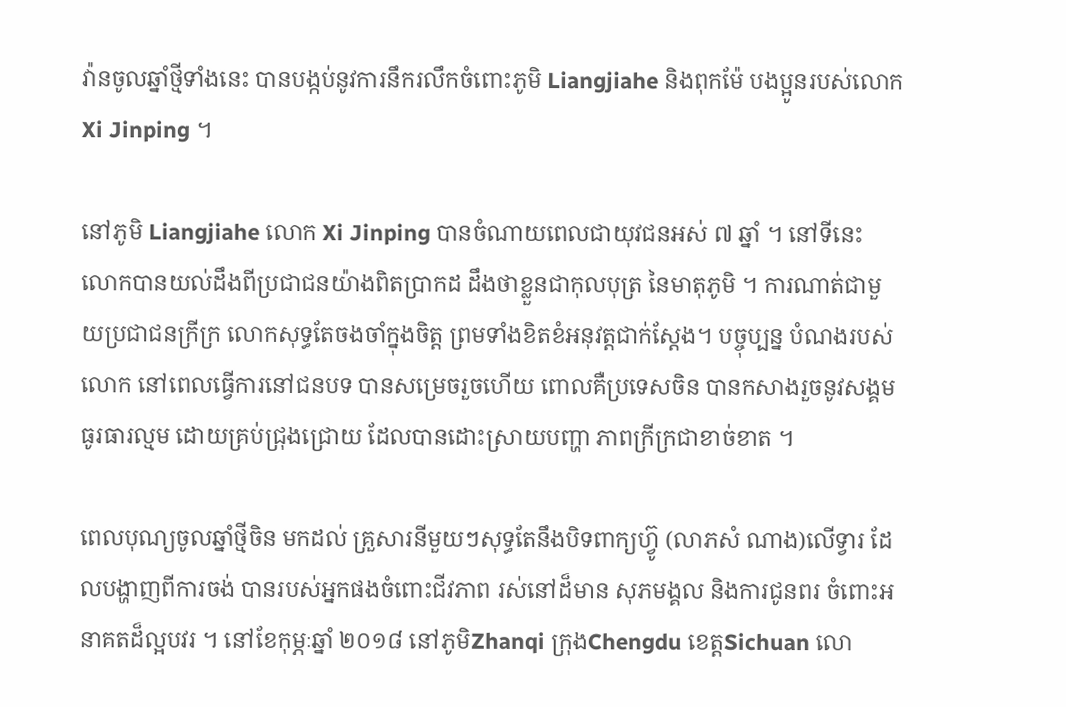វ៉ានចូលឆ្នាំថ្មីទាំងនេះ បានបង្កប់នូវការនឹករលឹកចំពោះភូមិ Liangjiahe និងពុកម៉ែ បងប្អូនរបស់លោក Xi Jinping ។

នៅភូមិ Liangjiahe លោក Xi Jinping បានចំណាយពេលជាយុវជនអស់ ៧ ឆ្នាំ ។ នៅទីនេះ លោកបានយល់ដឹងពីប្រជាជនយ៉ាងពិតប្រាកដ ដឹងថាខ្លួនជាកុលបុត្រ នៃមាតុភូមិ ។ ការណាត់ជាមួយប្រជាជនក្រីក្រ លោកសុទ្ធតែចងចាំក្នុងចិត្ត ព្រមទាំងខិតខំអនុវត្តជាក់ស្តែង។ បច្ចុប្បន្ន បំណងរបស់លោក នៅពេលធ្វើការនៅជនបទ បានសម្រេចរួចហើយ ពោលគឺប្រទេសចិន បានកសាងរួចនូវសង្គមធូរធារល្មម ដោយគ្រប់ជ្រុងជ្រោយ ដែលបានដោះស្រាយបញ្ហា ភាពក្រីក្រជាខាច់ខាត ។

ពេលបុណ្យចូលឆ្នាំថ្មីចិន មកដល់ គ្រួសារនីមួយៗសុទ្ធតែនឹងបិទពាក្យហ្វ៊ូ (លាភសំ ណាង)លើទ្វារ ដែលបង្ហាញពីការចង់ បានរបស់អ្នកផងចំពោះជីវភាព រស់នៅដ៏មាន សុភមង្គល និងការជូនពរ ចំពោះអនាគតដ៏ល្អបវរ ។ នៅខែកុម្ភៈឆ្នាំ ២០១៨ នៅភូមិZhanqi ក្រុងChengdu ខេត្តSichuan លោ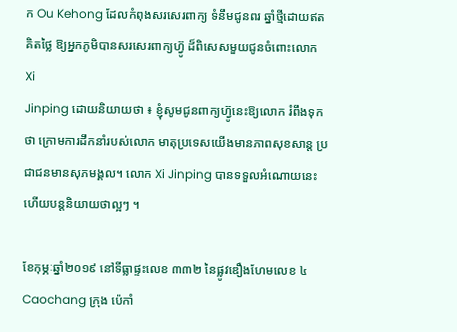ក Ou Kehong ដែលកំពុងសរសេរពាក្យ ទំនឹមជូនពរ ឆ្នាំថ្មីដោយឥតគិតថ្លៃ ឱ្យអ្នកភូមិបានសរសេរពាក្យហ្វ៊ូ ដ៏ពិសេសមួយជូនចំពោះលោក Xi
Jinping ដោយនិយាយថា ៖ ខ្ញុំសូមជូនពាក្យហ្វ៊ូនេះឱ្យលោក រំពឹងទុកថា ក្រោមការដឹកនាំរបស់លោក មាតុប្រទេសយើងមានភាពសុខសាន្ត ប្រជាជនមានសុភមង្គល។ លោក Xi Jinping បានទទួលអំណោយនេះ ហើយបន្តនិយាយថាល្អៗ ។

ខែកុម្ភៈឆ្នាំ២០១៩ នៅទីធ្លាផ្ទះលេខ ៣៣២ នៃផ្លូវឌឿងហែមលេខ ៤ Caochang ក្រុង ប៉េកាំ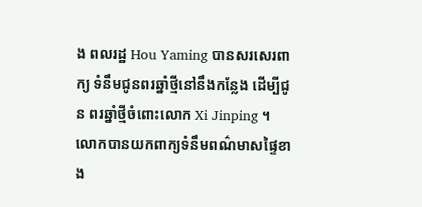ង ពលរដ្ឋ Hou Yaming បានសរសេរពាក្យ ទំនឹមជូនពរឆ្នាំថ្មីនៅនឹងកន្លែង ដើម្បីជូន ពរឆ្នាំថ្មីចំពោះលោក Xi Jinping ។ លោកបានយកពាក្យទំនឹមពណ៌មាសផ្ទៃខាង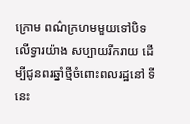ក្រោម ពណ៌ក្រហមមួយទៅបិទលើទ្វារយ៉ាង សប្បាយរីករាយ ដើម្បីជូនពរឆ្នាំថ្មីចំពោះពលរដ្ឋនៅ ទីនេះ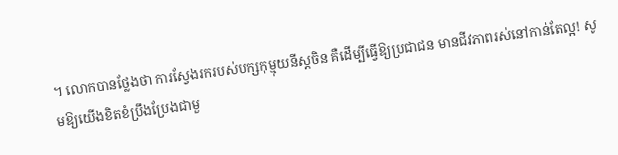។ លោកបានថ្លែងថា ការស្វែងរករបស់បក្សកុម្មុយនីស្តចិន គឺដើម្បីធ្វើឱ្យប្រជាជន មានជីវភាពរស់នៅកាន់តែល្អ! សូមឱ្យយើងខិតខំប្រឹងប្រែងជាមួ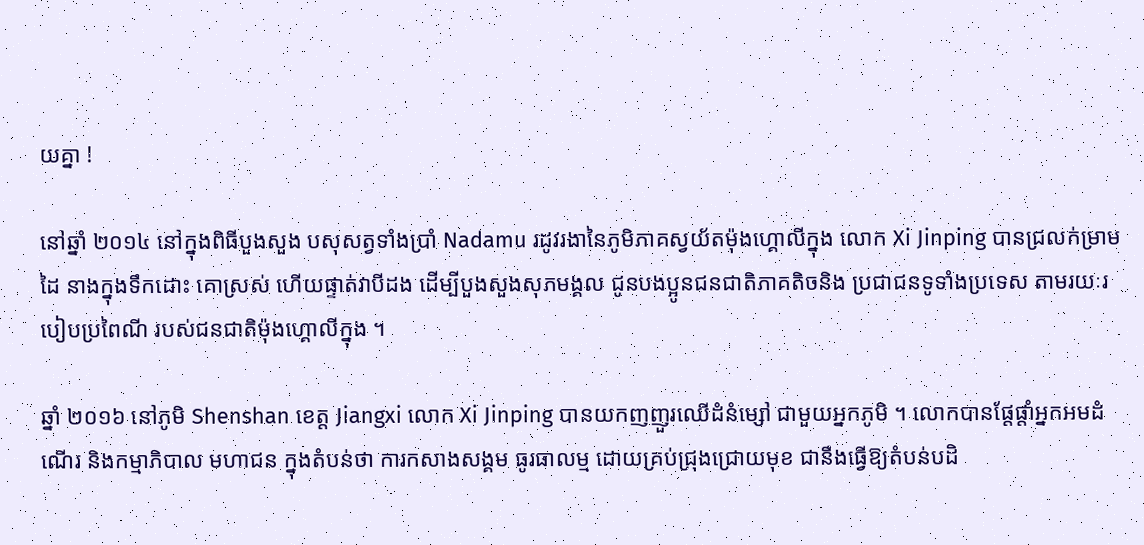យគ្នា !

នៅឆ្នាំ ២០១៤ នៅក្នុងពិធីបួងសួង បសុសត្វទាំងប្រាំ Nadamu រដូវរងានៃភូមិភាគស្វយ័តម៉ុងហ្គោលីក្នុង លោក Xi Jinping បានជ្រលក់ម្រាមដៃ នាងក្នុងទឹកដោះ គោស្រស់ ហើយផ្ទាត់វាបីដង ដើម្បីបួងសួងសុភមង្គល ជូនបងប្អូនជនជាតិភាគតិចនិង ប្រជាជនទូទាំងប្រទេស តាមរយៈរបៀបប្រពៃណី របស់ជនជាតិម៉ុងហ្គោលីក្នុង ។

ឆ្នាំ ២០១៦ នៅភូមិ Shenshan ខេត្ត Jiangxi លោក Xi Jinping បានយកញញួរឈើដំនំម្សៅ ជាមួយអ្នកភូមិ ។ លោកបានផ្តែផ្តាំអ្នកអមដំណើរ និងកម្មាភិបាល មហាជន ក្នុងតំបន់ថា ការកសាងសង្គម ធូរធាលម្ម ដោយគ្រប់ជ្រុងជ្រោយមុខ ជានឹងធ្វើឱ្យតំបន់បដិ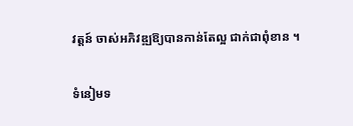វត្តន៍ ចាស់អភិវឌ្ឍឱ្យបានកាន់តែល្អ ជាក់ជាពុំខាន ។

ទំនៀមទ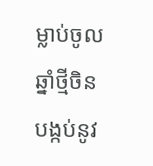ម្លាប់ចូលឆ្នាំថ្មីចិន បង្កប់នូវ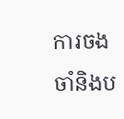ការចងចាំនិងប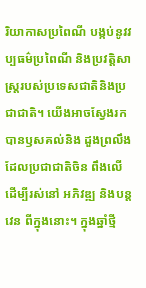រិយាកាសប្រពៃណី បង្កប់នូវវប្បធម៌ប្រពៃណី និងប្រវត្តិសាស្រ្តរបស់ប្រទេសជាតិនិងប្រជាជាតិ។ យើងអាចស្វែងរក បានឫសគល់និង ដួងព្រលឹងដែលប្រជាជាតិចិន ពឹងលើដើម្បីរស់នៅ អភិវឌ្ឍ និងបន្តវេន ពីក្នុងនោះ។ ក្នុងឆ្នាំថ្មី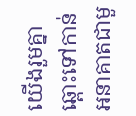យើងរួមគ្នាឆ្ពោះទៅកាន់ អនាគាតជាមួ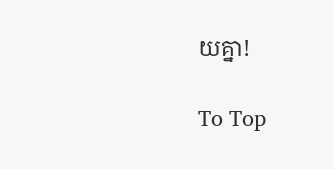យគ្នា!

To Top